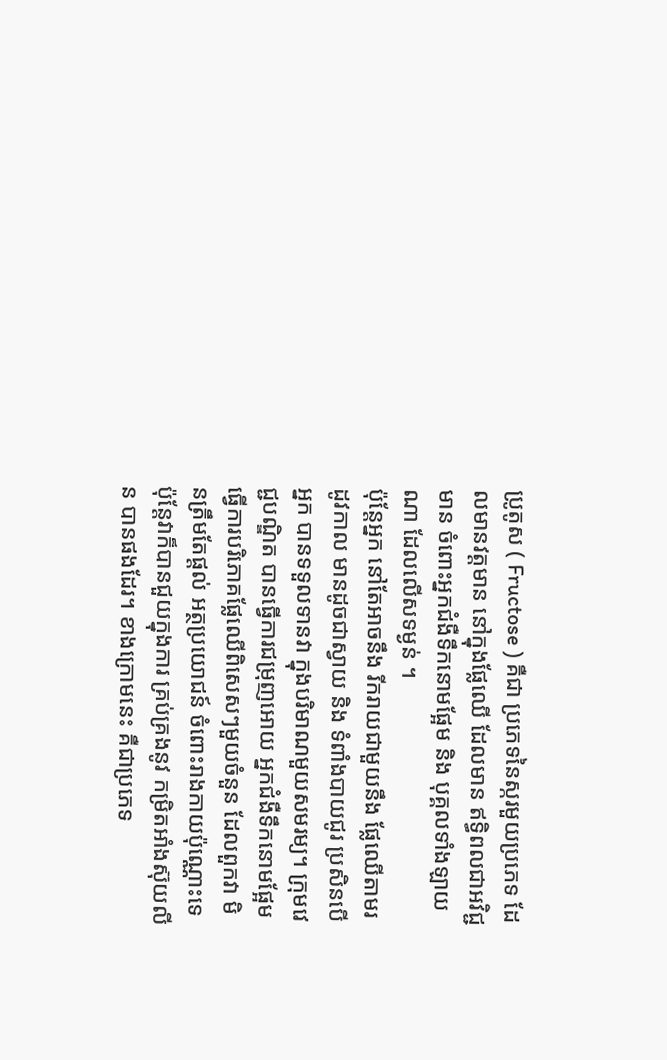ប្រូតូស ( Fructose ) គឺជា ប្រភេទនៃស្ករមួយប្រភេទ ដែលមានវត្តមាន នៅក្នុងផ្លែឈើ ដែលមាន ឥទ្ធិពលជាអវិជ្ជមាន ចំពោះអ្នកជំងឺទឹកនោមផ្អែម និង បុគ្គលទាំងឡាយណា ដែលលើសទម្ងន់ ។
ប៉ុន្តែអ្នក នៅតែអាចនឹង រីករាយជាមួយនឹង ផ្លែឈើតាមរដូវកាល មានដូចជាស្វាយ និង ទំពាំងបាយជូរ ប្រសិនបើអ្នក បានទទួលទានវា ក្នុងបរិមាណមួយសមរម្យ។ ក្រុមវេជ្ជបណ្ឌិត បានធ្វើការជម្រុញអោយ អ្នកជំងឺទឹកនោមផ្អែម ធ្វើការបរិភោគផ្លែឈើពិសេសៗមួយចំនួន ដែលពួកវា មិនត្រឹមតែផ្តល់ អត្ថប្រយោជន៍ ចំពោះរាងកាយប៉ុណ្ណោះទេ ប៉ុន្តែវាក៏បានជួយក្នុងការ គ្រប់គ្រងនូវ កម្រិតអាំងស៊ុយលីន បានផងដែរ។ ខាងក្រោមនេះ គឺជាប្រភេទ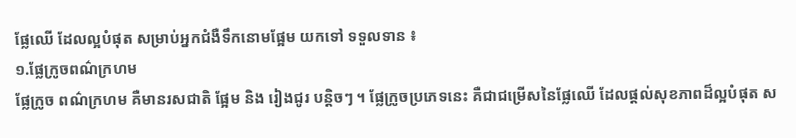ផ្លែឈើ ដែលល្អបំផុត សម្រាប់អ្នកជំងឺទឹកនោមផ្អែម យកទៅ ទទួលទាន ៖
១.ផ្លែក្រូចពណ៌ក្រហម
ផ្លែក្រូច ពណ៌ក្រហម គឺមានរសជាតិ ផ្អែម និង រៀងជូរ បន្តិចៗ ។ ផ្លែក្រូចប្រភេទនេះ គឺជាជម្រើសនៃផ្លែឈើ ដែលផ្តល់សុខភាពដ៏ល្អបំផុត ស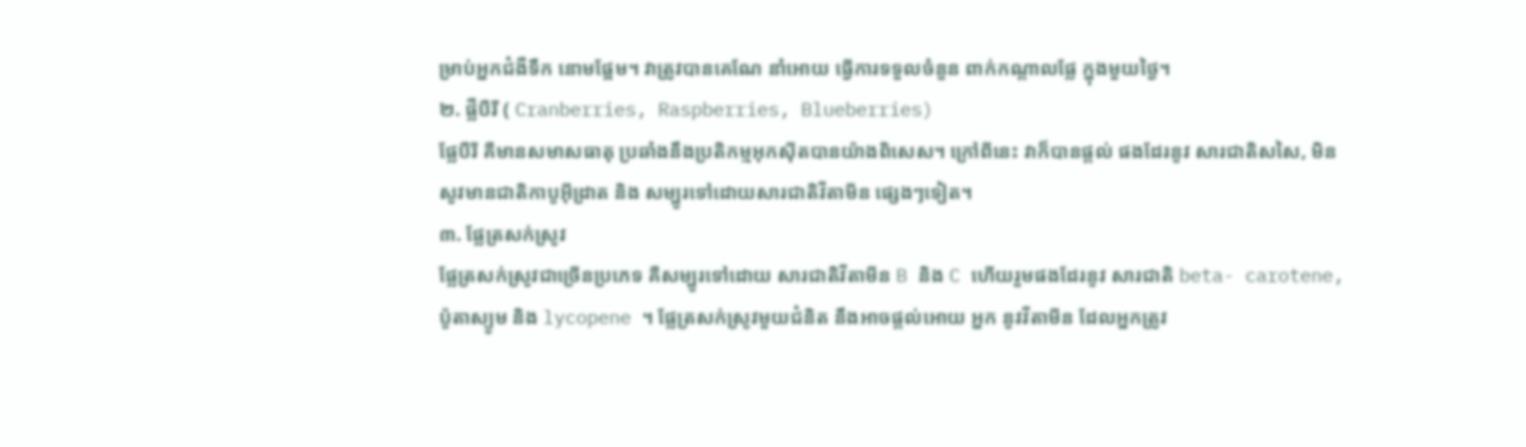ម្រាប់អ្នកជំងឺទឹក នោមផ្អែម។ វាត្រូវបានគេណែ នាំអោយ ធ្វើការទទួលចំនួន ពាក់កណ្តាលផ្លែ ក្នុងមួយថ្ងៃ។
២. ផ្លឺបឺរី ( Cranberries, Raspberries, Blueberries)
ផ្លែបឺរី គឺមានសមាសធាតុ ប្រឆាំងនឹងប្រតិកម្មអុកស៊ីតបានយ៉ាងពិសេស។ ក្រៅពីនេះ វាក៏បានផ្តល់ ផងដែរនូវ សារជាតិសសៃ, មិនសូវមានជាតិកាបូអ៊ីដ្រាត និង សម្បូរទៅដោយសារជាតិវីតាមីន ផ្សេងៗទៀត។
៣. ផ្លែត្រសក់ស្រូវ
ផ្លែត្រសក់ស្រូវជាច្រើនប្រភេទ គឺសម្បូរទៅដោយ សារជាតិវីតាមីន B និង C ហើយរួមផងដែរនូវ សារជាតិ beta- carotene, ប៉ូតាស្យូម និង lycopene ។ ផ្លែត្រសក់ស្រូវមួយជំនិត នឹងអាចផ្តល់អោយ អ្នក នូវវីតាមីន ដែលអ្នកត្រូវ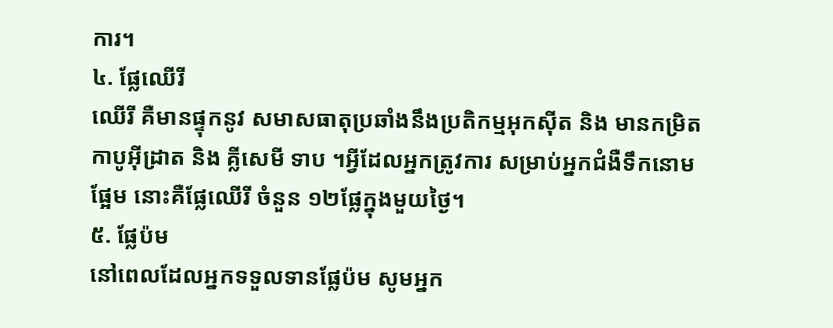ការ។
៤. ផ្លែឈើរី
ឈើរី គឺមានផ្ទុកនូវ សមាសធាតុប្រឆាំងនឹងប្រតិកម្មអុកស៊ីត និង មានកម្រិតកាបូអ៊ីដ្រាត និង គ្លីសេមី ទាប ។អ្វីដែលអ្នកត្រូវការ សម្រាប់អ្នកជំងឺទឹកនោមផ្អែម នោះគឺផ្លែឈើរី ចំនួន ១២ផ្លែក្នុងមួយថ្ងៃ។
៥. ផ្លែប៉ម
នៅពេលដែលអ្នកទទួលទានផ្លែប៉ម សូមអ្នក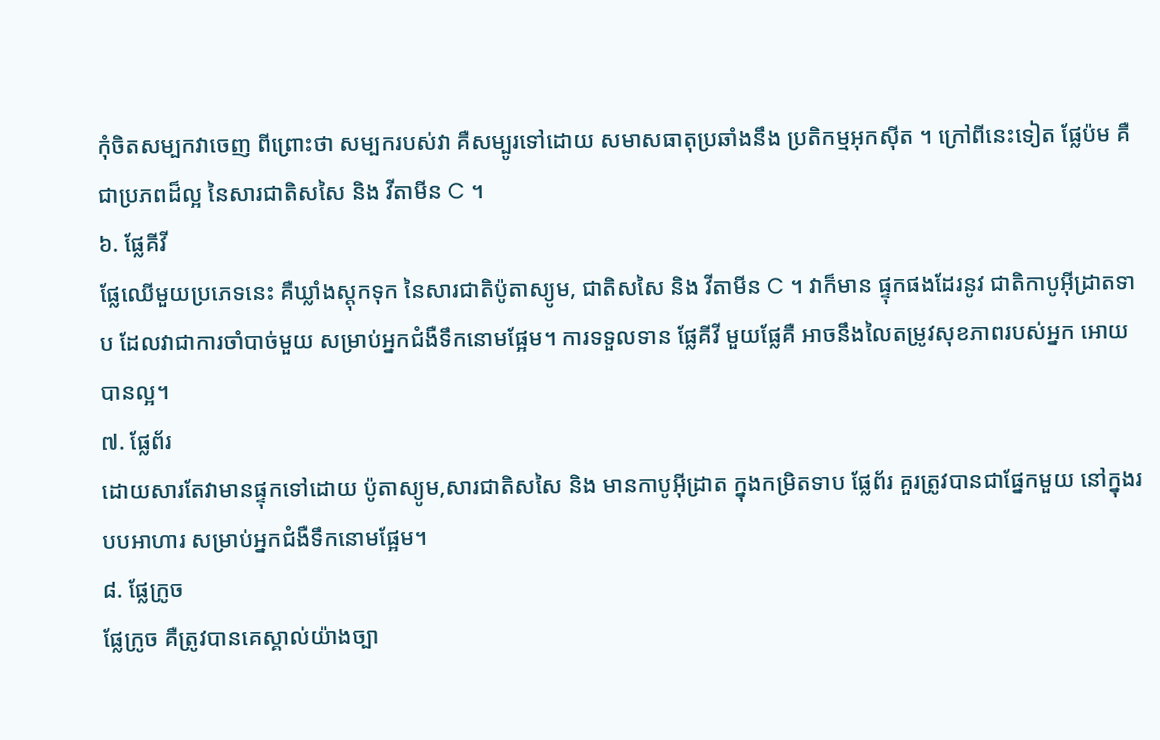កុំចិតសម្បកវាចេញ ពីព្រោះថា សម្បករបស់វា គឺសម្បូរទៅដោយ សមាសធាតុប្រឆាំងនឹង ប្រតិកម្មអុកស៊ីត ។ ក្រៅពីនេះទៀត ផ្លែប៉ម គឺជាប្រភពដ៏ល្អ នៃសារជាតិសសៃ និង វីតាមីន C ។
៦. ផ្លែគីវី
ផ្លែឈើមួយប្រភេទនេះ គឺឃ្លាំងស្តុកទុក នៃសារជាតិប៉ូតាស្យូម, ជាតិសសៃ និង វីតាមីន C ។ វាក៏មាន ផ្ទុកផងដែរនូវ ជាតិកាបូអ៊ីដ្រាតទាប ដែលវាជាការចាំបាច់មួយ សម្រាប់អ្នកជំងឺទឹកនោមផ្អែម។ ការទទួលទាន ផ្លែគីវី មួយផ្លែគឺ អាចនឹងលៃតម្រូវសុខភាពរបស់អ្នក អោយបានល្អ។
៧. ផ្លែព័រ
ដោយសារតែវាមានផ្ទុកទៅដោយ ប៉ូតាស្យូម,សារជាតិសសៃ និង មានកាបូអ៊ីដ្រាត ក្នុងកម្រិតទាប ផ្លែព័រ គួរត្រូវបានជាផ្នែកមួយ នៅក្នុងរបបអាហារ សម្រាប់អ្នកជំងឺទឹកនោមផ្អែម។
៨. ផ្លែក្រូច
ផ្លែក្រូច គឺត្រូវបានគេស្គាល់យ៉ាងច្បា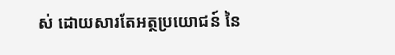ស់ ដោយសារតែអត្ថប្រយោជន៍ នៃ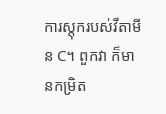ការស្តុករបស់វីតាមីន C។ ពួកវា ក៏មានកម្រិត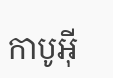កាបូអ៊ី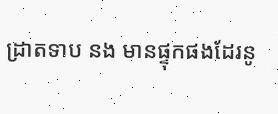ដ្រាតទាប នង មានផ្ទុកផងដែរនូ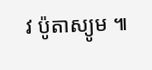វ ប៉ូតាស្យូម ៕